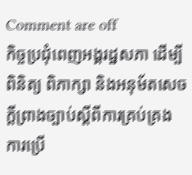Comment are off
កិច្ចប្រជុំពេញអង្គរដ្ឋសភា ដើម្បីពិនិត្យ ពិភាក្សា និងអនុម័តសេចក្ដីព្រាងច្បាប់ស្ដីពីការគ្រប់គ្រង ការប្រើ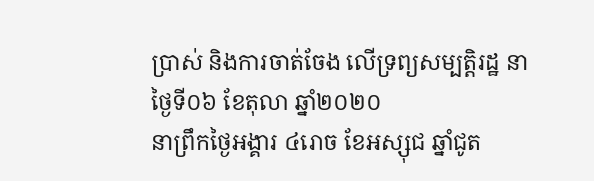ប្រាស់ និងការចាត់ចែង លើទ្រព្យសម្បត្តិរដ្ឋ នាថ្ងៃទី០៦ ខែតុលា ឆ្នាំ២០២០
នាព្រឹកថ្ងៃអង្គារ ៤រោច ខែអស្សុជ ឆ្នាំជូត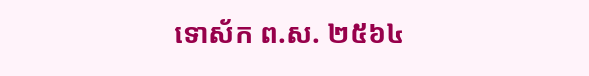ទោស័ក ព.ស. ២៥៦៤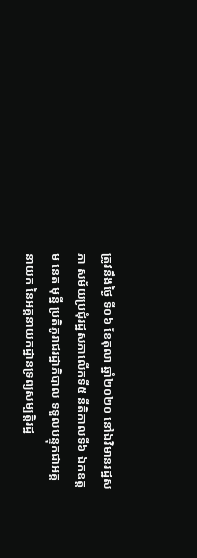ត្រូវនឹងថ្ងៃ ទី០៦ ខែតុលា ឆ្នាំ២០២០ នៅឯវិមានរដ្ឋសភា សម័យប្រជុំរដ្ឋសភាលើកទី៥ នីតិកាលទី៦ ឯកឧត្តម នេត មុន្នី ប្រតិភូរាជរដ្ឋាភិបាល ទទួលបន្ទុកជាអគ្គនាយក នៃអគ្គនាយកដ្ឋានទ្រព្យសម្បត្តិរដ្ឋ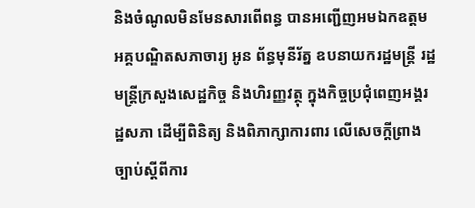និងចំណូលមិនមែនសារពើពន្ធ បានអញ្ជើញអមឯកឧត្ដមអគ្គបណ្ឌិតសភាចារ្យ អូន ព័ន្ធមុនីរ័ត្ន ឧបនាយករដ្ឋមន្ត្រី រដ្ឋមន្រ្តីក្រសួងសេដ្ឋកិច្ច និងហិរញ្ញវត្ថុ ក្នុងកិច្ចប្រជុំពេញអង្គរដ្ឋសភា ដើម្បីពិនិត្យ និងពិភាក្សាការពារ លើសេចក្ដីព្រាងច្បាប់ស្ដីពីការ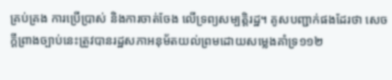គ្រប់គ្រង ការប្រើប្រាស់ និងការចាត់ចែង លើទ្រព្យសម្បត្តិរដ្ឋ។ គូសបញ្ជាក់ផងដែរថា សេចក្តីព្រាងច្បាប់នេះត្រូវបានរដ្ឋសភាអនុម័តយល់ព្រមដោយសម្លេងគាំទ្រ១១២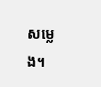សម្លេង។